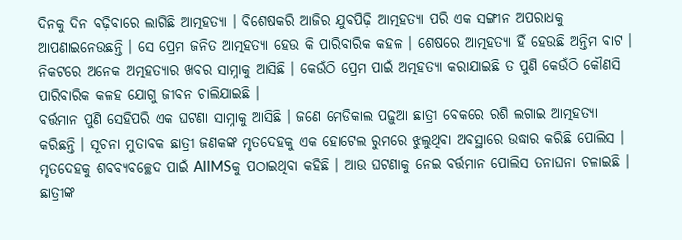ଦିନକୁ ଦିନ ବଢ଼ିବାରେ ଲାଗିଛି ଆତ୍ମହତ୍ୟା । ବିଶେଷକରି ଆଜିର ଯୁବପିଢ଼ି ଆତ୍ମହତ୍ୟା ପରି ଏକ ସଙ୍ଗୀନ ଅପରାଧକୁ ଆପଣାଇନେଉଛନ୍ତି । ସେ ପ୍ରେମ ଜନିତ ଆତ୍ମହତ୍ୟା ହେଉ କି ପାରିବାରିକ କହଳ । ଶେଷରେ ଆତ୍ମହତ୍ୟା ହିଁ ହେଉଛି ଅନ୍ତିମ ବାଟ । ନିକଟରେ ଅନେକ ଅତ୍ମହତ୍ୟାର ଖବର ସାମ୍ନାକୁ ଆସିଛି । କେଉଁଠି ପ୍ରେମ ପାଇଁ ଅତ୍ମହତ୍ୟା କରାଯାଇଛି ତ ପୁଣି କେଉଁଠି କୌଣସି ପାରିବାରିକ କଳହ ଯୋଗୁ ଜୀବନ ଚାଲିଯାଇଛି ।
ବର୍ତ୍ତମାନ ପୁଣି ସେହିପରି ଏକ ଘଟଣା ସାମ୍ନାକୁ ଆସିଛି । ଜଣେ ମେଡିକାଲ ପଢ଼ୁଆ ଛାତ୍ରୀ ବେକରେ ରଶି ଲଗାଇ ଆତ୍ମହତ୍ୟା କରିଛନ୍ତି । ସୂଚନା ମୁତାବକ ଛାତ୍ରୀ ଜଣକଙ୍କ ମୃତଦେହକୁ ଏକ ହୋଟେଲ ରୁମରେ ଝୁଲୁଥିବା ଅବସ୍ଥାରେ ଉଦ୍ଧାର କରିଛି ପୋଲିସ । ମୃତଦେହକୁ ଶବବ୍ୟବଚ୍ଛେଦ ପାଇଁ AIIMSକୁ ପଠାଇଥିବା କହିଛି । ଆଉ ଘଟଣାକୁ ନେଇ ବର୍ତ୍ତମାନ ପୋଲିସ ତନାଘନା ଚଳାଇଛି ।
ଛାତ୍ରୀଙ୍କ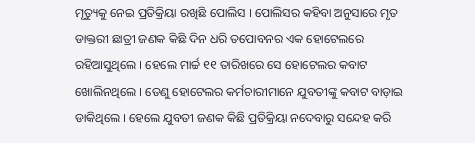ମୃତ୍ୟୁକୁ ନେଇ ପ୍ରତିକ୍ରିୟା ରଖିଛି ପୋଲିସ । ପୋଲିସର କହିବା ଅନୁସାରେ ମୃତ ଡାକ୍ତରୀ ଛାତ୍ରୀ ଜଣକ କିଛି ଦିନ ଧରି ତପୋବନର ଏକ ହୋଟେଲରେ ରହିଆସୁଥିଲେ । ହେଲେ ମାର୍ଚ୍ଚ ୧୧ ତାରିଖରେ ସେ ହୋଟେଲର କବାଟ ଖୋଲିନଥିଲେ । ତେଣୁ ହୋଟେଲର କର୍ମଚାରୀମାନେ ଯୁବତୀଙ୍କୁ କବାଟ ବାଡ଼ାଇ ଡାକିଥିଲେ । ହେଲେ ଯୁବତୀ ଜଣକ କିଛି ପ୍ରତିକ୍ରିୟା ନଦେବାରୁ ସନ୍ଦେହ କରି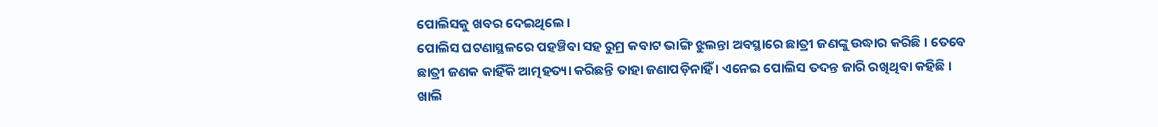ପୋଲିସକୁ ଖବର ଦେଇଥିଲେ ।
ପୋଲିସ ଘଟଣାସ୍ଥଳରେ ପହଞ୍ଚିବା ସହ ରୁମ୍ର କବାଟ ଭାଙ୍ଗି ଝୁଲନ୍ତା ଅବସ୍ଥାରେ ଛାତ୍ରୀ ଜଣଙ୍କୁ ଉଦ୍ଧାର କରିଛି । ତେବେ ଛାତ୍ରୀ ଜଣକ କାହିଁକି ଆତ୍ମହତ୍ୟା କରିଛନ୍ତି ତାହା ଜଣାପଡ଼ିନାହିଁ । ଏନେଇ ପୋଲିସ ତଦନ୍ତ ଜାରି ରଖିଥିବା କହିଛି । ଖାଲି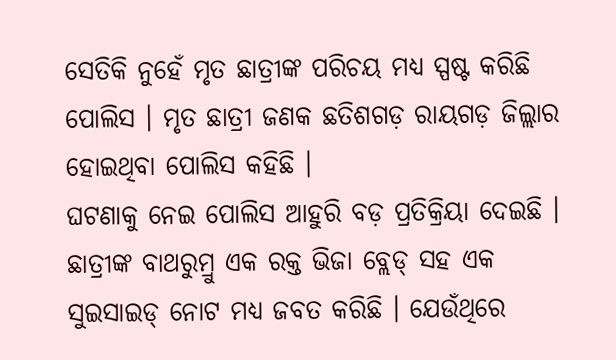ସେତିକି ନୁହେଁ ମୃତ ଛାତ୍ରୀଙ୍କ ପରିଚୟ ମଧ୍ୟ ସ୍ପଷ୍ଟ କରିଛି ପୋଲିସ । ମୃତ ଛାତ୍ରୀ ଜଣକ ଛତିଶଗଡ଼ ରାୟଗଡ଼ ଜିଲ୍ଲାର ହୋଇଥିବା ପୋଲିସ କହିଛି ।
ଘଟଣାକୁ ନେଇ ପୋଲିସ ଆହୁରି ବଡ଼ ପ୍ରତିକ୍ରିୟା ଦେଇଛି । ଛାତ୍ରୀଙ୍କ ବାଥରୁମ୍ରୁ ଏକ ରକ୍ତ ଭିଜା ବ୍ଲେଡ୍ ସହ ଏକ ସୁଇସାଇଡ୍ ନୋଟ ମଧ୍ୟ ଜବତ କରିଛି । ଯେଉଁଥିରେ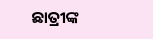ଛାତ୍ରୀଙ୍କ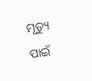ମୃତ୍ୟୁ ପାଇଁ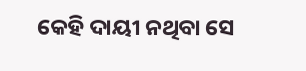କେହି ଦାୟୀ ନଥିବା ସେ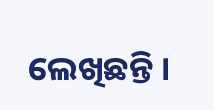ଲେଖିଛନ୍ତି ।